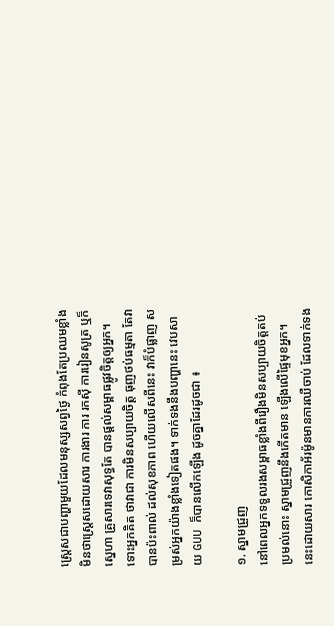ស្រ្តេសជាបញ្ហាមួយដែលមនុស្សសព្វថ្ងៃ កំពុងតែប្រឈមខ្លាំងមិនថាស្រ្តេសដោយសារ ការងារ ការ រកស៊ី ការរៀនសូត្រ ឬក៏ស្នេហា គ្រួសារទេវាសុទ្ធតែ បានផ្ដល់សម្ពាធផ្លូវចិត្តឲ្យអ្នក។ ទោះអ្នកគិត ថាវាជា ការមិនសប្បាយចិត្ត ធុញថប់ធម្មតា តែវាបានប៉ះពាល់ ដល់សុខភាព ហើយលើសពីនេះ វាក៏បំផ្លាញ សម្រស់អ្នកយ៉ាងខ្លាំងទៀតផង។ ទាក់ទងនឹងបញ្ហានេះ វេបសាយ GUU ក៏បានលើកឡើង ដូចគ្នាដែរដូចជា ៖

១. ស្នាមជ្រួញ
នៅពេលអ្នកទទួលរងសម្ពាធខ្លាំងពីរឿងមិនសប្បាយចិត្តតប់ប្រមល់នោះ ស្នាមជ្រួញនឹងកើតមាន ឡើងលើផ្ទៃមុខអ្នក។ នេះដោយសារ កោសិកាអ័រម៉ូនមានការឈឺចាប់ ដែលទាក់ទង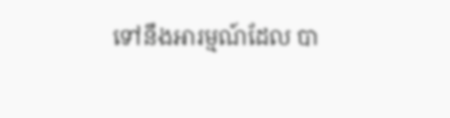ទៅនឹងអារម្មណ៍ដែល បា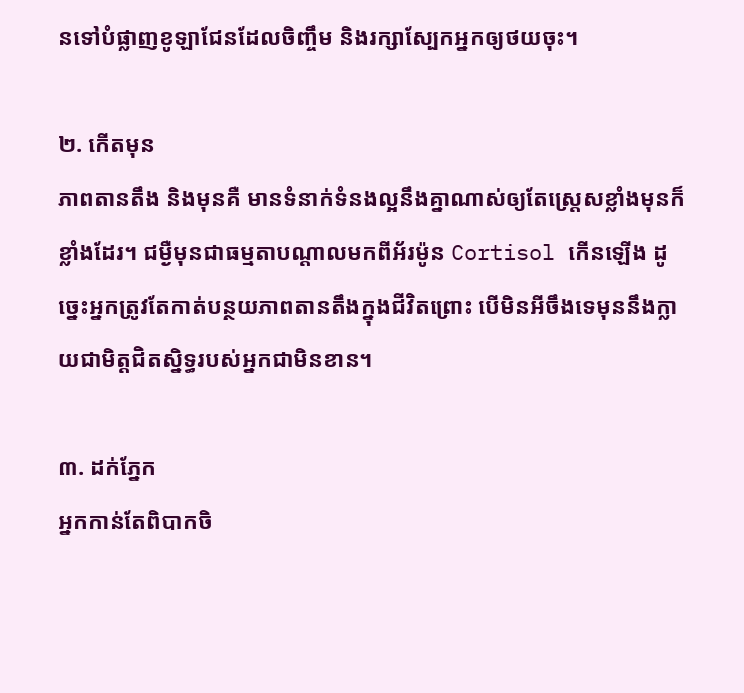នទៅបំផ្លាញខូឡាជែនដែលចិញ្ចឹម និងរក្សាស្បែកអ្នកឲ្យថយចុះ។

២. កើតមុន
ភាពតានតឹង និងមុនគឺ មានទំនាក់ទំនងល្អនឹងគ្នាណាស់ឲ្យតែស្រ្តេសខ្លាំងមុនក៏ខ្លាំងដែរ។ ជម្ងឺមុនជាធម្មតាបណ្តាលមកពីអ័រម៉ូន Cortisol កើនឡើង ដូច្នេះអ្នកត្រូវតែកាត់បន្ថយភាពតានតឹងក្នុងជីវិតព្រោះ បើមិនអីចឹងទេមុននឹងក្លាយជាមិត្តជិតស្និទ្ធរបស់អ្នកជាមិនខាន។

៣. ដក់ភ្នែក
អ្នកកាន់តែពិបាកចិ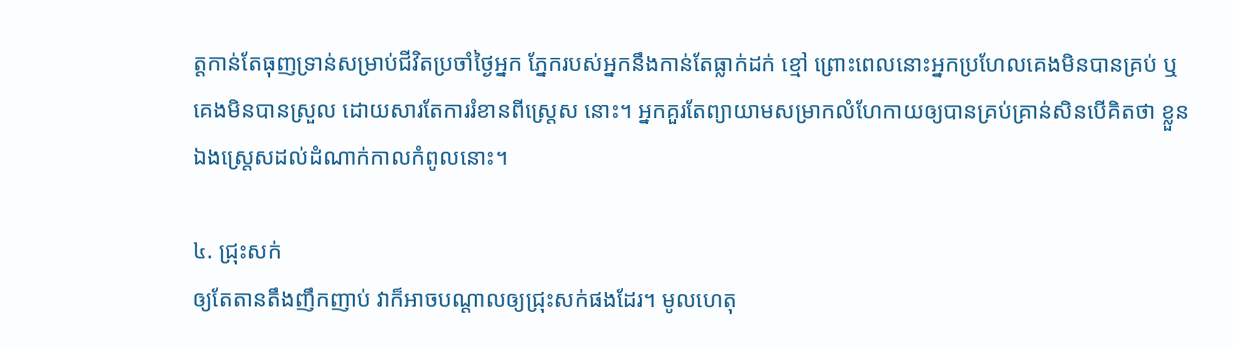ត្តកាន់តែធុញទ្រាន់សម្រាប់ជីវិតប្រចាំថ្ងៃអ្នក ភ្នែករបស់អ្នកនឹងកាន់តែធ្លាក់ដក់ ខ្មៅ ព្រោះពេលនោះអ្នកប្រហែលគេងមិនបានគ្រប់ ឬគេងមិនបានស្រួល ដោយសារតែការរំខានពីស្រ្តេស នោះ។ អ្នកគួរតែព្យាយាមសម្រាកលំហែកាយឲ្យបានគ្រប់គ្រាន់សិនបើគិតថា ខ្លួនឯងស្ត្រេសដល់ដំណាក់កាលកំពូលនោះ។

៤. ជ្រុះសក់
ឲ្យតែតានតឹងញឹកញាប់ វាក៏អាចបណ្តាលឲ្យជ្រុះសក់ផងដែរ។ មូលហេតុ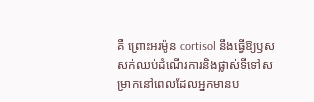គឺ ព្រោះអរម៉ូន cortisol នឹងធ្វើឱ្យឫសសក់ឈប់ដំណើរការនិងផ្លាស់ទីទៅសម្រាកនៅពេលដែលអ្នកមានប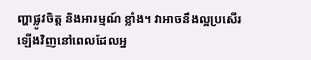ញ្ហាផ្លូវចិត្ត និងអារម្មណ៍ ខ្លាំង។ វាអាចនឹងល្អប្រសើរឡើងវិញនៅពេលដែលអ្ន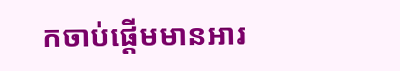កចាប់ផ្ដើមមានអារ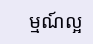ម្មណ៍ល្អ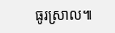ធូរស្រាល៕